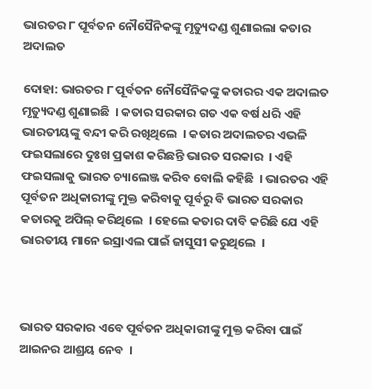ଭାରତର ୮ ପୂର୍ବତନ ନୌସୈନିକଙ୍କୁ ମୃତ୍ୟୁଦଣ୍ଡ ଶୁଣାଇଲା କତାର ଅଦାଲତ

ଦୋହା: ଭାରତର ୮ ପୂର୍ବତନ ନୌସୈନିକଙ୍କୁ କତାରର ଏକ ଅଦାଲତ ମୃତ୍ୟୁଦଣ୍ଡ ଶୁଣାଇଛି  । କତାର ସରକାର ଗତ ଏକ ବର୍ଷ ଧରି ଏହି ଭାରତୀୟଙ୍କୁ ବନ୍ଦୀ କରି ରଖିଥିଲେ  । କତାର ଅଦାଲତର ଏଭଳି ଫଇସଲାରେ ଦୁଃଖ ପ୍ରକାଶ କରିଛନ୍ତି ଭାରତ ସରକାର  । ଏହି ଫଇସଲାକୁ ଭାରତ ଚ୍ୟାଲେଞ୍ଜ କରିବ ବୋଲି କହିଛି  । ଭାରତର ଏହି ପୂର୍ବତନ ଅଧିକାରୀଙ୍କୁ ମୁକ୍ତ କରିବାକୁ ପୂର୍ବରୁ ବି ଭାରତ ସରକାର କତାରକୁ ଅପିଲ୍‌ କରିଥିଲେ  । ହେଲେ କତାର ଦାବି କରିଛି ଯେ ଏହି ଭାରତୀୟ ମାନେ ଇସ୍ରାଏଲ ପାଇଁ ଜାସୁସୀ କରୁଥିଲେ  ।



ଭାରତ ସରକାର ଏବେ ପୂର୍ବତନ ଅଧିକାରୀଙ୍କୁ ମୁକ୍ତ କରିବା ପାଇଁ ଆଇନର ଆଶ୍ରୟ ନେବ  ।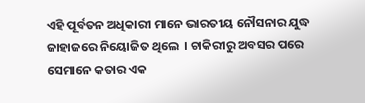ଏହି ପୂର୍ବତନ ଅଧିକାରୀ ମାନେ ଭାରତୀୟ ନୌସନାର ଯୁଦ୍ଧ ଜାହାଜରେ ନିୟୋଜିତ ଥିଲେ  । ଚାକିରୀରୁ ଅବସର ପରେ ସେମାନେ କତାର ଏକ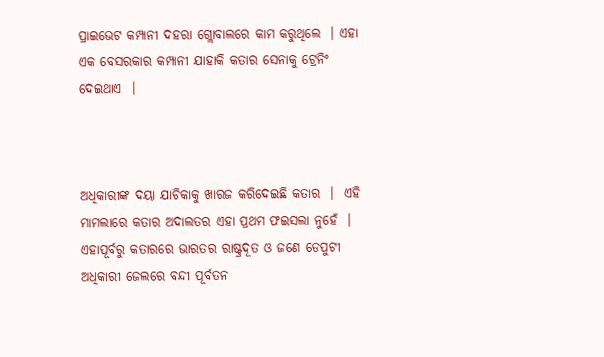ପ୍ରାଇଭେଟ କମ୍ପାନୀ ଦହରା ଗ୍ଲୋବାଲରେ କାମ କରୁଥିଲେ  । ଏହା ଏକ ବେସରକାର କମ୍ପାନୀ ଯାହାକି କତାର ସେନାକୁ ଟ୍ରେନିଂ ଦେଇଥାଏ  ।



ଅଧିକାରୀଙ୍କ ଦୟା ଯାଚିକାକୁ ଖାରଜ କରିଦେଇଛି କତାର  ।  ଏହି ମାମଲାରେ କତାର ଅଦାଲତର ଏହା ପ୍ରଥମ ଫଇସଲା ନୁହେଁ  । ଏହାପୂର୍ବରୁ କତାରରେ ଭାରତର ରାଷ୍ଟ୍ରଦୂତ ଓ ଜଣେ ଡେପୁଟୀ ଅଧିକାରୀ ଜେଲରେ ବନ୍ଦୀ ପୂର୍ବତନ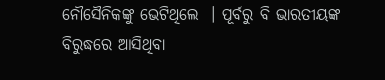ନୌସୈନିକଙ୍କୁ ଭେଟିଥିଲେ  । ପୂର୍ବରୁ ବି ଭାରତୀୟଙ୍କ ବିରୁଦ୍ଧରେ ଆସିଥିବା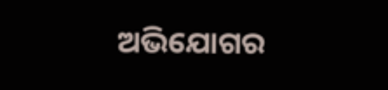ଅଭିଯୋଗର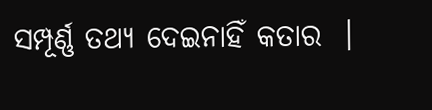ସମ୍ପୂର୍ଣ୍ଣ ତଥ୍ୟ ଦେଇନାହିଁ କତାର  ।